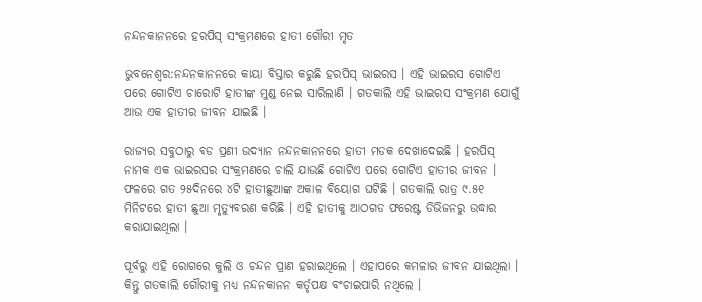ନନ୍ଦନକାନନରେ ହରପିସ୍ ସଂକ୍ରମଣରେ ହାତୀ ଗୌରୀ ମୃତ

ଭୁବନେଶ୍ୱର:ନନ୍ଦନକାନନରେ କାୟା ବିସ୍ତାର କରୁଛି ହରପିସ୍ ଭାଇରସ । ଏହି ଭାଇରସ ଗୋଟିଏ ପରେ ଗୋଟିଏ ଚାରୋଟି ହାତୀଙ୍କ ମୁଣ୍ଡ ନେଇ ସାରିଲାଣି । ଗତକାଲି ଏହି ଭାଇରସ ସଂକ୍ରମଣ ଯୋଗୁଁ ଆଉ ଏକ ହାତୀର ଜୀବନ ଯାଇଛି ।

ରାଜ୍ୟର ସବୁଠାରୁ ବଡ ପ୍ରଣୀ ଉଦ୍ୟାନ ନନ୍ଦନକାନନରେ ହାତୀ ମଡକ ଦେଖାଦେଇଛି । ହରପିସ୍ ନାମକ ଏକ ଭାଇରସର ସଂକ୍ରମଣରେ ଚାଲି ଯାଉଛି ଗୋଟିଏ ପରେ ଗୋଟିଏ ହାତୀର ଜୀବନ । ଫଳରେ ଗତ ୨୫ଦିନରେ ୪ଟି ହାତୀଛୁଆଙ୍କ ଅକାଳ ବିୟୋଗ ଘଟିଛି । ଗତକାଲି ରାତ୍ର ୯.୫୧ ମିନିଟରେ ହାତୀ ଛୁଆ ମୃତ୍ୟୁବରଣ କରିଛି । ଏହି ହାତୀକୁ ଆଠଗଡ ଫରେଷ୍ଟ ଡିଭିଜନରୁ ଉଦ୍ଧାର କରାଯାଇଥିଲା ।

ପୂର୍ବରୁ ଏହି ରୋଗରେ କୁଲି ଓ ଚନ୍ଦନ ପ୍ରାଣ ହରାଇଥିଲେ । ଏହାପରେ କମଳାର ଜୀବନ ଯାଇଥିଲା । କିନ୍ତୁ ଗତକାଲି ଗୌରୀକୁ ମଧ୍ୟ ନନ୍ଦନକାନନ କର୍ତୃପକ୍ଷ ବଂଚାଇପାରି ନଥିଲେ ।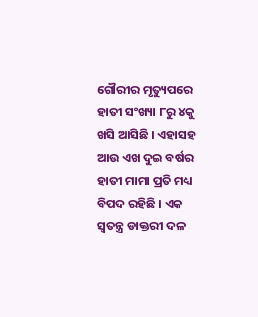ଗୌରୀର ମୃତ୍ୟୁପରେ ହାତୀ ସଂଖ୍ୟା ୮ରୁ ୪କୁ ଖସି ଆସିଛି । ଏହାସହ ଆଉ ଏଖ ଦୁଇ ବର୍ଷର ହାତୀ ମାମା ପ୍ରତି ମଧ୍ୟ ବିପଦ ରହିଛି । ଏକ ସ୍ୱତନ୍ତ୍ର ଡାକ୍ତରୀ ଦଳ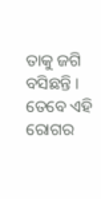ତାକୁ ଜଗି ବସିଛନ୍ତି । ତେବେ ଏହି ରୋଗର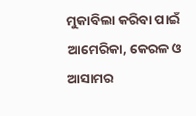ମୁକାବିଲା କରିବା ପାଇଁ ଆମେରିକା, କେରଳ ଓ ଆସାମର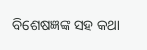ବିଶେଷଜ୍ଞଙ୍କ ସହ କଥା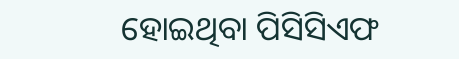ହୋଇଥିବା ପିସିସିଏଫ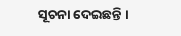ସୂଚନା ଦେଇଛନ୍ତି ।